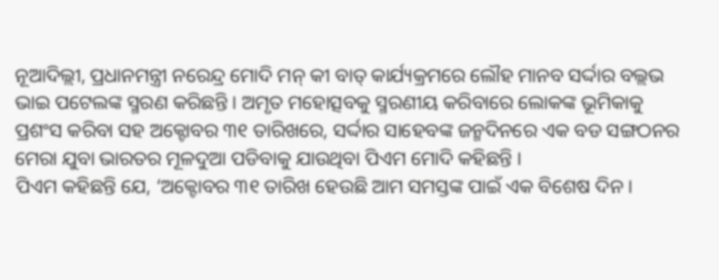ନୂଆଦିଲ୍ଲୀ, ପ୍ରଧାନମନ୍ତ୍ରୀ ନରେନ୍ଦ୍ର ମୋଦି ମନ୍ କୀ ବାତ୍ କାର୍ଯ୍ୟକ୍ରମରେ ଲୌହ ମାନବ ସର୍ଦ୍ଦାର ବଲ୍ଲଭ ଭାଇ ପଟେଲଙ୍କ ସ୍ମରଣ କରିଛନ୍ତି । ଅମୃତ ମହୋତ୍ସବକୁ ସ୍ମରଣୀୟ କରିବାରେ ଲୋକଙ୍କ ଭୂମିକାକୁ ପ୍ରଶଂସ କରିବା ସହ ଅକ୍ଟୋବର ୩୧ ତାରିଖରେ, ସର୍ଦ୍ଦାର ସାହେବଙ୍କ ଜନ୍ମଦିନରେ ଏକ ବଡ ସଙ୍ଗଠନର ମେରା ଯୁବା ଭାରତର ମୂଳଦୁଆ ପଡିବାକୁ ଯାଉଥିବା ପିଏମ ମୋଦି କହିଛନ୍ତି ।
ପିଏମ କହିଛନ୍ତି ଯେ, ‘ଅକ୍ଟୋବର ୩୧ ତାରିଖ ହେଉଛି ଆମ ସମସ୍ତଙ୍କ ପାଇଁ ଏକ ବିଶେଷ ଦିନ ।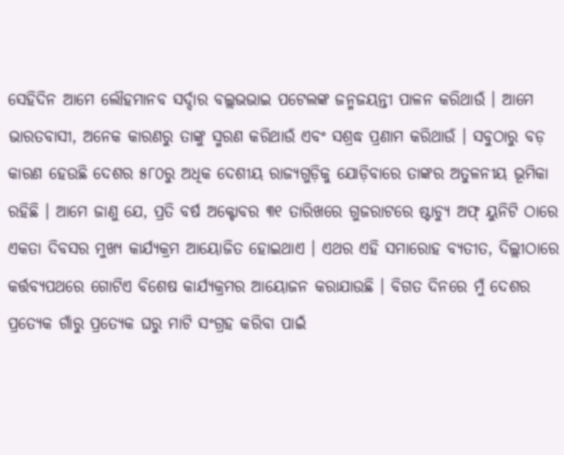ସେହିଦିନ ଆମେ ଲୌହମାନବ ସର୍ଦ୍ଦାର ବଲ୍ଲଭଭାଇ ପଟେଲଙ୍କ ଜନ୍ମଜୟନ୍ତୀ ପାଳନ କରିଥାଉଁ । ଆମେ ଭାରତବାସୀ, ଅନେକ କାରଣରୁ ତାଙ୍କୁ ସ୍ମରଣ କରିଥାଉଁ ଏବଂ ସଶ୍ରଦ୍ଧ ପ୍ରଣାମ କରିଥାଉଁ । ସବୁଠାରୁ ବଡ଼ କାରଣ ହେଉଛି ଦେଶର ୫୮୦ରୁ ଅଧିକ ଦେଶୀୟ ରାଜ୍ୟଗୁଡ଼ିକୁ ଯୋଡ଼ିବାରେ ତାଙ୍କର ଅତୁଳନୀୟ ଭୂମିକା ରହିଛି । ଆମେ ଜାଣୁ ଯେ, ପ୍ରତି ବର୍ଷ ଅକ୍ଟୋବର ୩୧ ତାରିଖରେ ଗୁଜରାଟରେ ଷ୍ଟାଚ୍ୟୁ ଅଫ୍ ୟୁନିଟି ଠାରେ ଏକତା ଦିବସର ମୁଖ୍ୟ କାର୍ଯ୍ୟକ୍ରମ ଆୟୋଜିତ ହୋଇଥାଏ । ଏଥର ଏହି ସମାରୋହ ବ୍ୟତୀତ, ଦିଲ୍ଲୀଠାରେ କର୍ତ୍ତବ୍ୟପଥରେ ଗୋଟିଏ ବିଶେଷ କାର୍ଯ୍ୟକ୍ରମର ଆୟୋଜନ କରାଯାଉଛି । ବିଗତ ଦିନରେ ମୁଁ ଦେଶର ପ୍ରତ୍ୟେକ ଗାଁରୁ ପ୍ରତ୍ୟେକ ଘରୁ ମାଟି ସଂଗ୍ରହ କରିବା ପାଇଁ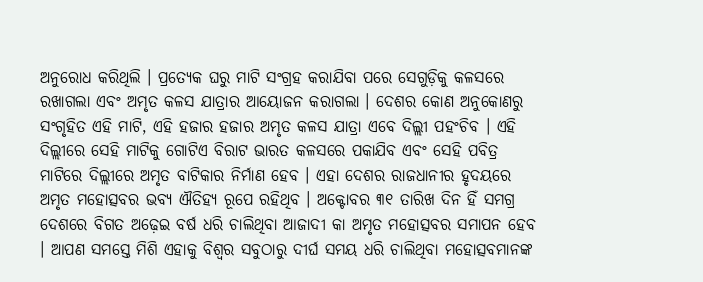ଅନୁରୋଧ କରିଥିଲି । ପ୍ରତ୍ୟେକ ଘରୁ ମାଟି ସଂଗ୍ରହ କରାଯିବା ପରେ ସେଗୁଡ଼ିକୁ କଳସରେ ରଖାଗଲା ଏବଂ ଅମୃତ କଳସ ଯାତ୍ରାର ଆୟୋଜନ କରାଗଲା । ଦେଶର କୋଣ ଅନୁକୋଣରୁ ସଂଗୃହିତ ଏହି ମାଟି, ଏହି ହଜାର ହଜାର ଅମୃତ କଳସ ଯାତ୍ରା ଏବେ ଦିଲ୍ଲୀ ପହଂଚିବ । ଏହି ଦିଲ୍ଲୀରେ ସେହି ମାଟିକୁ ଗୋଟିଏ ବିରାଟ ଭାରତ କଳସରେ ପକାଯିବ ଏବଂ ସେହି ପବିତ୍ର ମାଟିରେ ଦିଲ୍ଲୀରେ ଅମୃତ ବାଟିକାର ନିର୍ମାଣ ହେବ । ଏହା ଦେଶର ରାଜଧାନୀର ହୃଦୟରେ ଅମୃତ ମହୋତ୍ସବର ଭବ୍ୟ ଐତିହ୍ୟ ରୂପେ ରହିଥିବ । ଅକ୍ଟୋବର ୩୧ ତାରିଖ ଦିନ ହିଁ ସମଗ୍ର ଦେଶରେ ବିଗତ ଅଢ଼େଇ ବର୍ଷ ଧରି ଚାଲିଥିବା ଆଜାଦୀ କା ଅମୃତ ମହୋତ୍ସବର ସମାପନ ହେବ । ଆପଣ ସମସ୍ତେ ମିଶି ଏହାକୁ ବିଶ୍ୱର ସବୁଠାରୁ ଦୀର୍ଘ ସମୟ ଧରି ଚାଲିଥିବା ମହୋତ୍ସବମାନଙ୍କ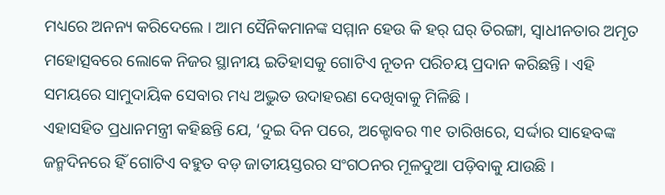ମଧ୍ୟରେ ଅନନ୍ୟ କରିଦେଲେ । ଆମ ସୈନିକମାନଙ୍କ ସମ୍ମାନ ହେଉ କି ହର୍ ଘର୍ ତିରଙ୍ଗା, ସ୍ୱାଧୀନତାର ଅମୃତ ମହୋତ୍ସବରେ ଲୋକେ ନିଜର ସ୍ଥାନୀୟ ଇତିହାସକୁ ଗୋଟିଏ ନୂତନ ପରିଚୟ ପ୍ରଦାନ କରିଛନ୍ତି । ଏହି ସମୟରେ ସାମୁଦାୟିକ ସେବାର ମଧ୍ୟ ଅଦ୍ଭୁତ ଉଦାହରଣ ଦେଖିବାକୁ ମିଳିଛି ।
ଏହାସହିତ ପ୍ରଧାନମନ୍ତ୍ରୀ କହିଛନ୍ତି ଯେ, ‘ଦୁଇ ଦିନ ପରେ, ଅକ୍ଟୋବର ୩୧ ତାରିଖରେ, ସର୍ଦ୍ଦାର ସାହେବଙ୍କ ଜନ୍ମଦିନରେ ହିଁ ଗୋଟିଏ ବହୁତ ବଡ଼ ଜାତୀୟସ୍ତରର ସଂଗଠନର ମୂଳଦୁଆ ପଡ଼ିବାକୁ ଯାଉଛି ।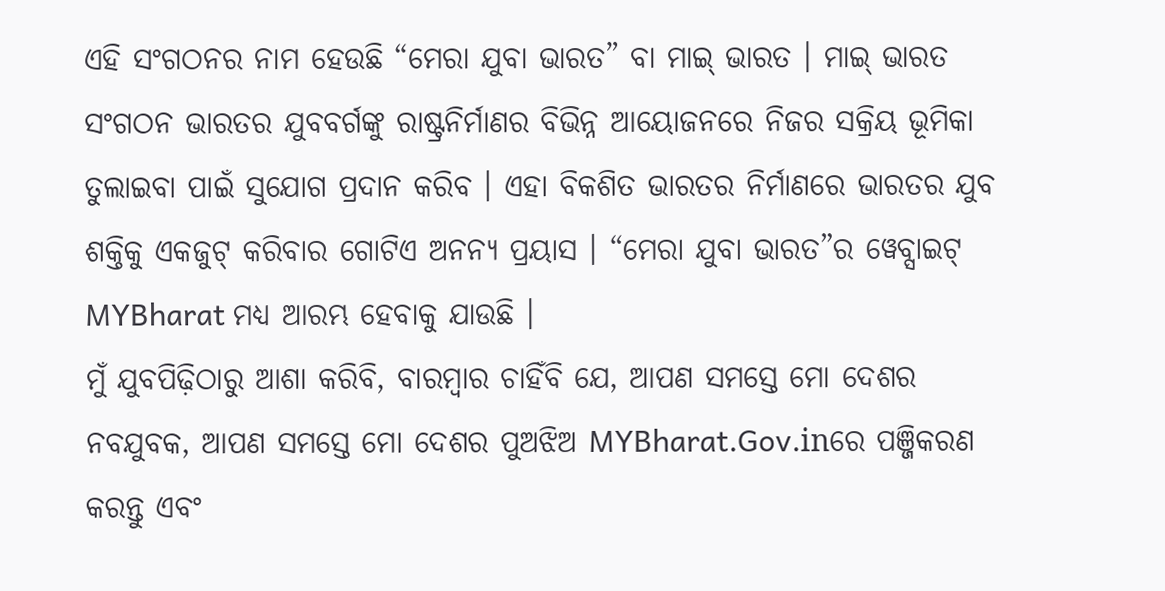ଏହି ସଂଗଠନର ନାମ ହେଉଛି “ମେରା ଯୁବା ଭାରତ” ବା ମାଇ୍ ଭାରତ । ମାଇ୍ ଭାରତ ସଂଗଠନ ଭାରତର ଯୁବବର୍ଗଙ୍କୁ ରାଷ୍ଟ୍ରନିର୍ମାଣର ବିଭିନ୍ନ ଆୟୋଜନରେ ନିଜର ସକ୍ରିୟ ଭୂମିକା ତୁଲାଇବା ପାଇଁ ସୁଯୋଗ ପ୍ରଦାନ କରିବ । ଏହା ବିକଶିତ ଭାରତର ନିର୍ମାଣରେ ଭାରତର ଯୁବ ଶକ୍ତିକୁ ଏକଜୁଟ୍ କରିବାର ଗୋଟିଏ ଅନନ୍ୟ ପ୍ରୟାସ । “ମେରା ଯୁବା ଭାରତ”ର ୱେବ୍ସାଇଟ୍ MYBharat ମଧ୍ୟ ଆରମ୍ଭ ହେବାକୁ ଯାଉଛି ।
ମୁଁ ଯୁବପିଢ଼ିଠାରୁ ଆଶା କରିବି, ବାରମ୍ବାର ଚାହିଁବି ଯେ, ଆପଣ ସମସ୍ତେ ମୋ ଦେଶର ନବଯୁବକ, ଆପଣ ସମସ୍ତେ ମୋ ଦେଶର ପୁଅଝିଅ MYBharat.Gov.inରେ ପଞ୍ଜିକରଣ କରନ୍ତୁ ଏବଂ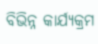ବିଭିନ୍ନ କାର୍ଯ୍ୟକ୍ରମ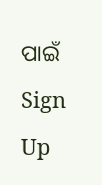ପାଇଁ Sign Up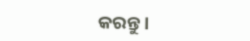କରନ୍ତୁ ।